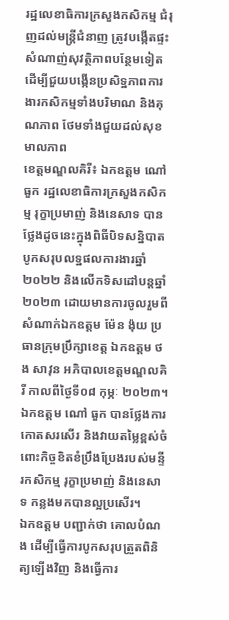រដ្ឋលេខាធិការក្រសួងកសិកម្ម ជំរុញដល់មន្រ្តីជំនាញ ត្រូវបង្កើតផ្ទះសំណាញ់សុវត្ថិភាពបន្ថែមទៀត ដើម្បីជួយបង្កើនប្រសិទ្ឋភាពការងារកសិកម្មទាំងបរិមាណ និងគុណភាព ថែមទាំងជួយដល់សុខមាលភាព
ខេត្តមណ្ឌលគិរី៖ ឯកឧត្តម ណៅ ធួក រដ្ឋលេខាធិការក្រសួងកសិកម្ម រុក្ខាប្រមាញ់ និងនេសាទ បានថ្លែងដូចនេះក្នុងពិធីបិទសន្និបាតបូកសរុបលទ្ឋផលការងារឆ្នាំ២០២២ និងលើកទិសដៅបន្តឆ្នាំ២០២៣ ដោយមានការចូលរួមពីសំណាក់ឯកឧត្តម ម៉ែន ង៉ុយ ប្រធានក្រុមប្រឹក្សាខេត្ត ឯកឧត្តម ថង សាវុន អភិបាលខេត្តមណ្ឌលគិរី កាលពីថ្ងៃទី០៨ កុម្ភៈ ២០២៣។
ឯកឧត្តម ណៅ ធួក បានថ្លែងការកោតសរសើរ និងវាយតម្លៃខ្ពស់ចំពោះកិច្ចខិតខំប្រឹងប្រែងរបស់មន្ទីរកសិកម្ម រុក្ខាប្រមាញ់ និងនេសាទ កន្លងមកបានល្អប្រសើរ។
ឯកឧត្តម បញ្ជាក់ថា គោលបំណង ដើម្បីធ្វើការបូកសរុបត្រួតពិនិត្យឡើងវិញ និងធ្វើការ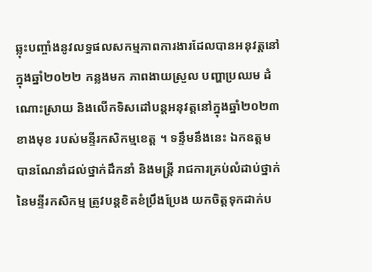ឆ្លុះបញ្ចាំងនូវលទ្ធផលសកម្មភាពការងារដែលបានអនុវត្តនៅ ក្នុងឆ្នាំ២០២២ កន្លងមក ភាពងាយស្រួល បញ្ហាប្រឈម ដំណោះស្រាយ និងលើកទិសដៅបន្តអនុវត្តនៅក្នុងឆ្នាំ២០២៣ខាងមុខ របស់មន្ទីរកសិកម្មខេត្ត ។ ទន្ទឹមនឹងនេះ ឯកឧត្តម បានណែនាំដល់ថ្នាក់ដឹកនាំ និងមន្ដ្រី រាជការគ្រប់លំដាប់ថ្នាក់នៃមន្ទីរកសិកម្ម ត្រូវបន្តខិតខំប្រឹងប្រែង យកចិត្តទុកដាក់ប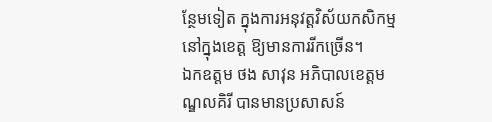ន្ថែមទៀត ក្នុងការអនុវត្តវិស័យកសិកម្មនៅក្នុងខេត្ត ឱ្យមានការរីកច្រើន។
ឯកឧត្តម ថង សាវុន អភិបាលខេត្តមណ្ឌលគិរី បានមានប្រសាសន៍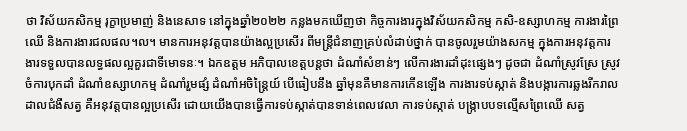ថា វិស័យកសិកម្ម រុក្ខាប្រមាញ់ និងនេសាទ នៅក្នុងឆ្នាំ២០២២ កន្លងមកឃើញថា កិច្ចការងារក្នុងវិស័យកសិកម្ម កសិ-ឧស្សាហកម្ម ការងារព្រៃឈើ និងការងារជលផល។ល។ មានការអនុវត្តបានយ៉ាងល្អប្រសើរ ពីមន្ត្រីជំនាញគ្រប់លំដាប់ថ្នាក់ បានចូលរួមយ៉ាងសកម្ម ក្នុងការអនុវត្តការងារទទួលបានលទ្ធផលល្អគួរជាទីមោទនៈ។ ឯកឧត្តម អភិបាលខេត្តបន្តថា ដំណាំសំខាន់ៗ លើការងារដាំដុះផ្សេងៗ ដូចជា ដំណាំស្រូវស្រែ ស្រូវចំការបុកដាំ ដំណាំឧស្សាហកម្ម ដំណាំរួមផ្សំ ដំណាំអចិន្ត្រៃយ៍ បើធៀបនឹង ឆ្នាំមុនគឺមានការកើនឡើង ការងារទប់ស្កាត់ និងបង្ការការឆ្លងរីករាលដាលជំងឺសត្វ គឺអនុវត្តបានល្អប្រសើរ ដោយយើងបានធ្វើការទប់ស្កាត់បានទាន់ពេលវេលា ការទប់ស្កាត់ បង្ក្រាបបទល្មើសព្រៃឈើ សត្វ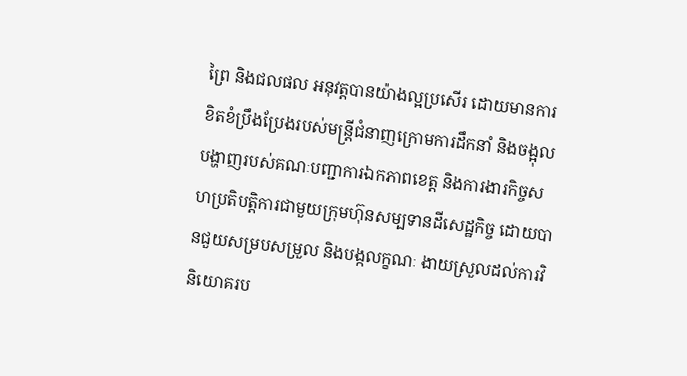ព្រៃ និងជលផល អនុវត្តបានយ៉ាងល្អប្រសើរ ដោយមានការខិតខំប្រឹងប្រែងរបស់មន្ត្រីជំនាញក្រោមការដឹកនាំ និងចង្អុលបង្ហាញរបស់គណៈបញ្ជាការឯកភាពខេត្ត និងការងារកិច្ចសហប្រតិបត្តិការជាមួយក្រុមហ៊ុនសម្បទានដីសេដ្ឋកិច្ច ដោយបានជួយសម្របសម្រួល និងបង្កលក្ខណៈ ងាយស្រួលដល់ការវិនិយោគរប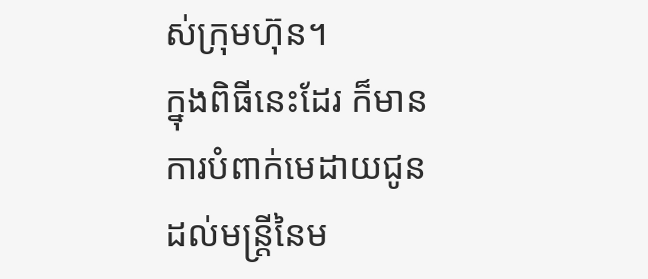ស់ក្រុមហ៊ុន។
ក្នុងពិធីនេះដែរ ក៏មានការបំពាក់មេដាយជូនដល់មន្ត្រីនៃម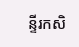ន្ទីរកសិ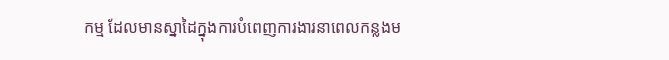កម្ម ដែលមានស្នាដៃក្នុងការបំពេញការងារនាពេលកន្លងម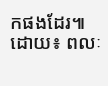កផងដែរ៕
ដោយ៖ ពលៈ